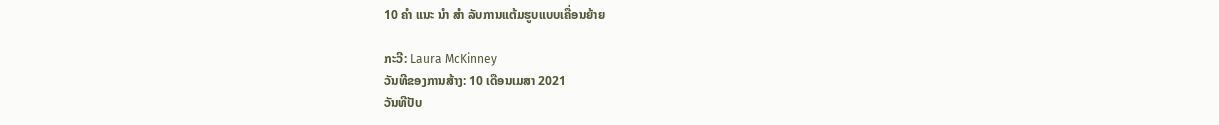10 ຄຳ ແນະ ນຳ ສຳ ລັບການແຕ້ມຮູບແບບເຄື່ອນຍ້າຍ

ກະວີ: Laura McKinney
ວັນທີຂອງການສ້າງ: 10 ເດືອນເມສາ 2021
ວັນທີປັບ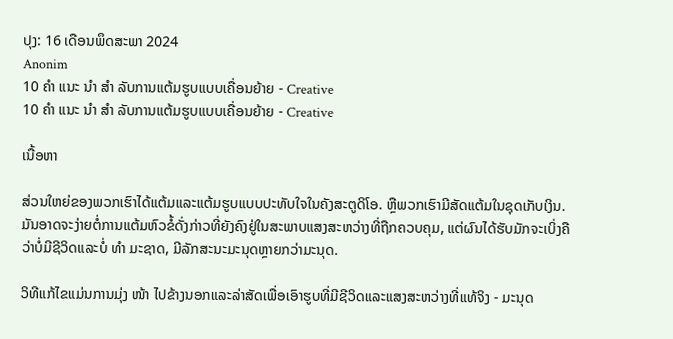ປຸງ: 16 ເດືອນພຶດສະພາ 2024
Anonim
10 ຄຳ ແນະ ນຳ ສຳ ລັບການແຕ້ມຮູບແບບເຄື່ອນຍ້າຍ - Creative
10 ຄຳ ແນະ ນຳ ສຳ ລັບການແຕ້ມຮູບແບບເຄື່ອນຍ້າຍ - Creative

ເນື້ອຫາ

ສ່ວນໃຫຍ່ຂອງພວກເຮົາໄດ້ແຕ້ມແລະແຕ້ມຮູບແບບປະທັບໃຈໃນຄັງສະຕູດິໂອ. ຫຼືພວກເຮົາມີສັດແຕ້ມໃນຊຸດເກັບເງິນ. ມັນອາດຈະງ່າຍຕໍ່ການແຕ້ມຫົວຂໍ້ດັ່ງກ່າວທີ່ຍັງຄົງຢູ່ໃນສະພາບແສງສະຫວ່າງທີ່ຖືກຄວບຄຸມ, ແຕ່ຜົນໄດ້ຮັບມັກຈະເບິ່ງຄືວ່າບໍ່ມີຊີວິດແລະບໍ່ ທຳ ມະຊາດ, ມີລັກສະນະມະນຸດຫຼາຍກວ່າມະນຸດ.

ວິທີແກ້ໄຂແມ່ນການມຸ່ງ ໜ້າ ໄປຂ້າງນອກແລະລ່າສັດເພື່ອເອົາຮູບທີ່ມີຊີວິດແລະແສງສະຫວ່າງທີ່ແທ້ຈິງ - ມະນຸດ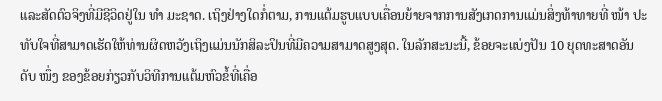ແລະສັດຕົວຈິງທີ່ມີຊີວິດຢູ່ໃນ ທຳ ມະຊາດ. ເຖິງຢ່າງໃດກໍ່ຕາມ, ການແຕ້ມຮູບແບບເຄື່ອນຍ້າຍຈາກການສັງເກດການແມ່ນສິ່ງທ້າທາຍທີ່ ໜ້າ ປະທັບໃຈທີ່ສາມາດເຮັດໃຫ້ທ່ານຜິດຫວັງເຖິງແມ່ນນັກສິລະປິນທີ່ມີຄວາມສາມາດສູງສຸດ. ໃນລັກສະນະນີ້, ຂ້ອຍຈະແບ່ງປັນ 10 ຍຸດທະສາດອັນດັບ ໜຶ່ງ ຂອງຂ້ອຍກ່ຽວກັບວິທີການແຕ້ມຫົວຂໍ້ທີ່ເຄື່ອ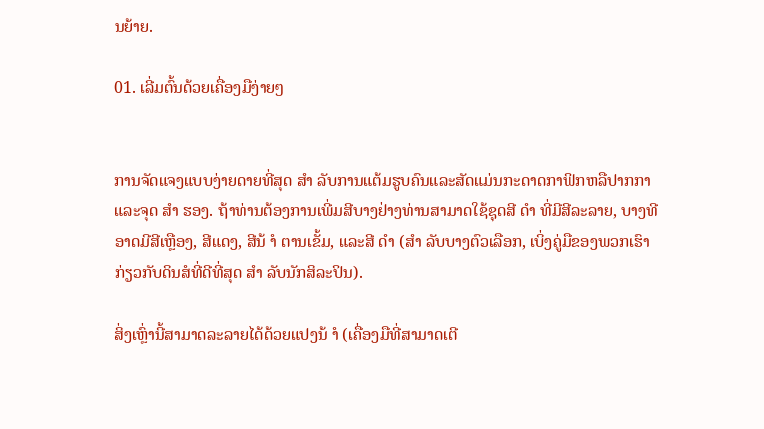ນຍ້າຍ.

01. ເລີ່ມຕົ້ນດ້ວຍເຄື່ອງມືງ່າຍໆ


ການຈັດແຈງແບບງ່າຍດາຍທີ່ສຸດ ສຳ ລັບການແຕ້ມຮູບຄົນແລະສັດແມ່ນກະດາດກາຟິກຫລືປາກກາແລະຈຸດ ສຳ ຮອງ. ຖ້າທ່ານຕ້ອງການເພີ່ມສີບາງຢ່າງທ່ານສາມາດໃຊ້ຊຸດສີ ດຳ ທີ່ມີສີລະລາຍ, ບາງທີອາດມີສີເຫຼືອງ, ສີແດງ, ສີນ້ ຳ ຕານເຂັ້ມ, ແລະສີ ດຳ (ສຳ ລັບບາງຕົວເລືອກ, ເບິ່ງຄູ່ມືຂອງພວກເຮົາກ່ຽວກັບດິນສໍທີ່ດີທີ່ສຸດ ສຳ ລັບນັກສິລະປິນ).

ສິ່ງເຫຼົ່ານີ້ສາມາດລະລາຍໄດ້ດ້ວຍແປງນ້ ຳ (ເຄື່ອງມືທີ່ສາມາດເຕີ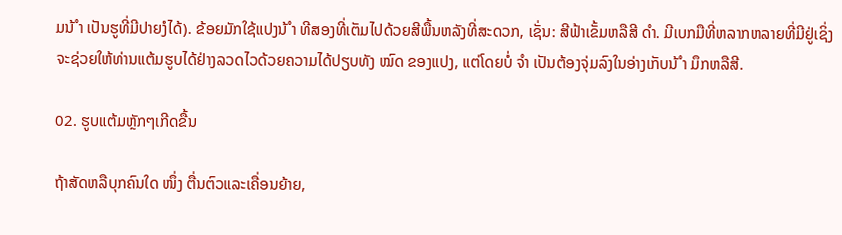ມນ້ ຳ ເປັນຮູທີ່ມີປາຍງໍໄດ້). ຂ້ອຍມັກໃຊ້ແປງນ້ ຳ ທີສອງທີ່ເຕັມໄປດ້ວຍສີພື້ນຫລັງທີ່ສະດວກ, ເຊັ່ນ: ສີຟ້າເຂັ້ມຫລືສີ ດຳ. ມີເບກມືທີ່ຫລາກຫລາຍທີ່ມີຢູ່ເຊິ່ງຈະຊ່ວຍໃຫ້ທ່ານແຕ້ມຮູບໄດ້ຢ່າງລວດໄວດ້ວຍຄວາມໄດ້ປຽບທັງ ໝົດ ຂອງແປງ, ແຕ່ໂດຍບໍ່ ຈຳ ເປັນຕ້ອງຈຸ່ມລົງໃນອ່າງເກັບນ້ ຳ ມຶກຫລືສີ.

02. ຮູບແຕ້ມຫຼັກໆເກີດຂື້ນ

ຖ້າສັດຫລືບຸກຄົນໃດ ໜຶ່ງ ຕື່ນຕົວແລະເຄື່ອນຍ້າຍ,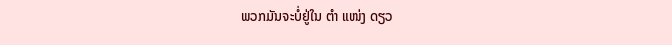ພວກມັນຈະບໍ່ຢູ່ໃນ ຕຳ ແໜ່ງ ດຽວ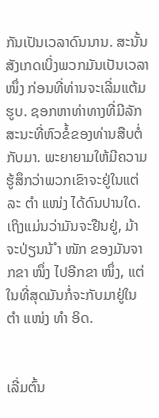ກັນເປັນເວລາດົນນານ. ສະນັ້ນສັງເກດເບິ່ງພວກມັນເປັນເວລາ ໜຶ່ງ ກ່ອນທີ່ທ່ານຈະເລີ່ມແຕ້ມຮູບ. ຊອກຫາທ່າທາງທີ່ມີລັກສະນະທີ່ຫົວຂໍ້ຂອງທ່ານສືບຕໍ່ກັບມາ. ພະຍາຍາມໃຫ້ມີຄວາມຮູ້ສຶກວ່າພວກເຂົາຈະຢູ່ໃນແຕ່ລະ ຕຳ ແໜ່ງ ໄດ້ດົນປານໃດ. ເຖິງແມ່ນວ່າມັນຈະຢືນຢູ່, ມ້າຈະປ່ຽນນ້ ຳ ໜັກ ຂອງມັນຈາກຂາ ໜຶ່ງ ໄປອີກຂາ ໜຶ່ງ, ແຕ່ໃນທີ່ສຸດມັນກໍ່ຈະກັບມາຢູ່ໃນ ຕຳ ແໜ່ງ ທຳ ອິດ.


ເລີ່ມຕົ້ນ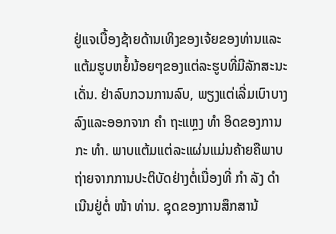ຢູ່ແຈເບື້ອງຊ້າຍດ້ານເທິງຂອງເຈ້ຍຂອງທ່ານແລະແຕ້ມຮູບຫຍໍ້ນ້ອຍໆຂອງແຕ່ລະຮູບທີ່ມີລັກສະນະເດັ່ນ. ຢ່າລົບກວນການລົບ, ພຽງແຕ່ເລີ່ມເບົາບາງລົງແລະອອກຈາກ ຄຳ ຖະແຫຼງ ທຳ ອິດຂອງການກະ ທຳ. ພາບແຕ້ມແຕ່ລະແຜ່ນແມ່ນຄ້າຍຄືພາບຖ່າຍຈາກການປະຕິບັດຢ່າງຕໍ່ເນື່ອງທີ່ ກຳ ລັງ ດຳ ເນີນຢູ່ຕໍ່ ໜ້າ ທ່ານ. ຊຸດຂອງການສຶກສານ້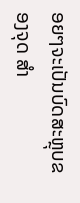ອຍໆຈະເປັນບົດສະຫຼຸບຂອງຈຸດ ສຳ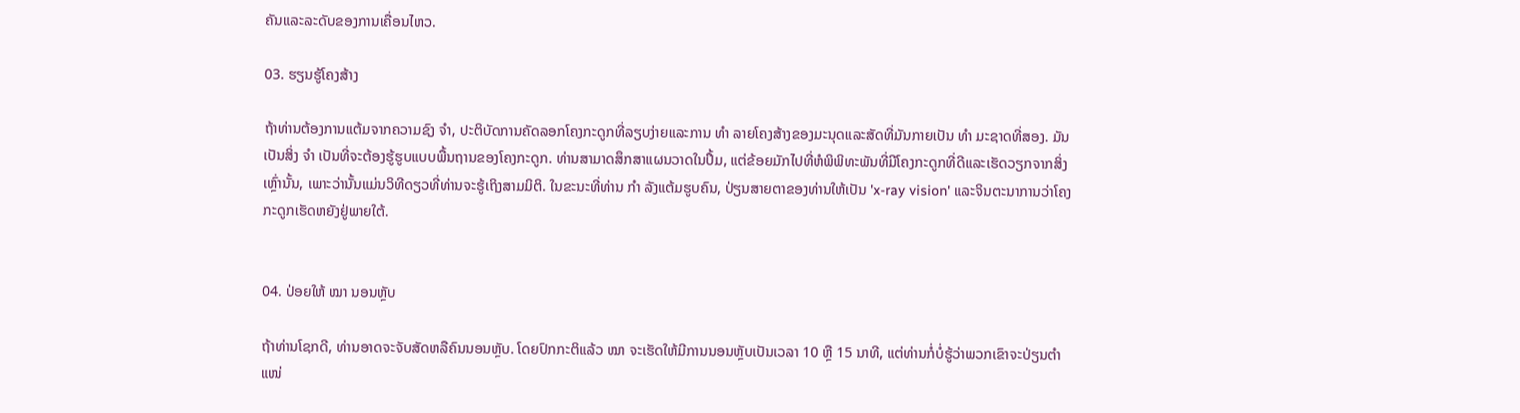ຄັນແລະລະດັບຂອງການເຄື່ອນໄຫວ.

03. ຮຽນຮູ້ໂຄງສ້າງ

ຖ້າທ່ານຕ້ອງການແຕ້ມຈາກຄວາມຊົງ ຈຳ, ປະຕິບັດການຄັດລອກໂຄງກະດູກທີ່ລຽບງ່າຍແລະການ ທຳ ລາຍໂຄງສ້າງຂອງມະນຸດແລະສັດທີ່ມັນກາຍເປັນ ທຳ ມະຊາດທີ່ສອງ. ມັນເປັນສິ່ງ ຈຳ ເປັນທີ່ຈະຕ້ອງຮູ້ຮູບແບບພື້ນຖານຂອງໂຄງກະດູກ. ທ່ານສາມາດສຶກສາແຜນວາດໃນປຶ້ມ, ແຕ່ຂ້ອຍມັກໄປທີ່ຫໍພິພິທະພັນທີ່ມີໂຄງກະດູກທີ່ດີແລະເຮັດວຽກຈາກສິ່ງເຫຼົ່ານັ້ນ, ເພາະວ່ານັ້ນແມ່ນວິທີດຽວທີ່ທ່ານຈະຮູ້ເຖິງສາມມິຕິ. ໃນຂະນະທີ່ທ່ານ ກຳ ລັງແຕ້ມຮູບຄົນ, ປ່ຽນສາຍຕາຂອງທ່ານໃຫ້ເປັນ 'x-ray vision' ແລະຈິນຕະນາການວ່າໂຄງກະດູກເຮັດຫຍັງຢູ່ພາຍໃຕ້.


04. ປ່ອຍໃຫ້ ໝາ ນອນຫຼັບ

ຖ້າທ່ານໂຊກດີ, ທ່ານອາດຈະຈັບສັດຫລືຄົນນອນຫຼັບ. ໂດຍປົກກະຕິແລ້ວ ໝາ ຈະເຮັດໃຫ້ມີການນອນຫຼັບເປັນເວລາ 10 ຫຼື 15 ນາທີ, ແຕ່ທ່ານກໍ່ບໍ່ຮູ້ວ່າພວກເຂົາຈະປ່ຽນຕໍາ ແໜ່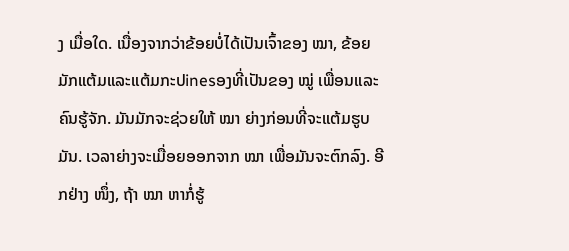ງ ເມື່ອໃດ. ເນື່ອງຈາກວ່າຂ້ອຍບໍ່ໄດ້ເປັນເຈົ້າຂອງ ໝາ, ຂ້ອຍມັກແຕ້ມແລະແຕ້ມກະປinesອງທີ່ເປັນຂອງ ໝູ່ ເພື່ອນແລະຄົນຮູ້ຈັກ. ມັນມັກຈະຊ່ວຍໃຫ້ ໝາ ຍ່າງກ່ອນທີ່ຈະແຕ້ມຮູບມັນ. ເວລາຍ່າງຈະເມື່ອຍອອກຈາກ ໝາ ເພື່ອມັນຈະຕົກລົງ. ອີກຢ່າງ ໜຶ່ງ, ຖ້າ ໝາ ຫາກໍ່ຮູ້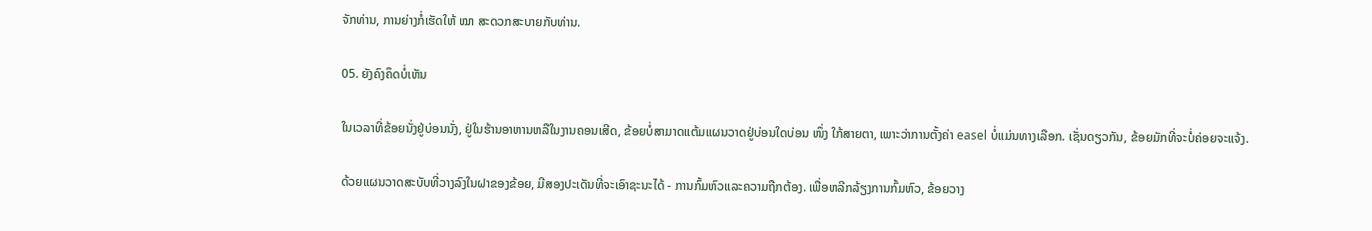ຈັກທ່ານ, ການຍ່າງກໍ່ເຮັດໃຫ້ ໝາ ສະດວກສະບາຍກັບທ່ານ.

05. ຍັງຄົງຄຶດບໍ່ເຫັນ

ໃນເວລາທີ່ຂ້ອຍນັ່ງຢູ່ບ່ອນນັ່ງ, ຢູ່ໃນຮ້ານອາຫານຫລືໃນງານຄອນເສີດ, ຂ້ອຍບໍ່ສາມາດແຕ້ມແຜນວາດຢູ່ບ່ອນໃດບ່ອນ ໜຶ່ງ ໃກ້ສາຍຕາ, ເພາະວ່າການຕັ້ງຄ່າ easel ບໍ່ແມ່ນທາງເລືອກ. ເຊັ່ນດຽວກັນ, ຂ້ອຍມັກທີ່ຈະບໍ່ຄ່ອຍຈະແຈ້ງ.

ດ້ວຍແຜນວາດສະບັບທີ່ວາງລົງໃນຝາຂອງຂ້ອຍ, ມີສອງປະເດັນທີ່ຈະເອົາຊະນະໄດ້ - ການກົ້ມຫົວແລະຄວາມຖືກຕ້ອງ. ເພື່ອຫລີກລ້ຽງການກົ້ມຫົວ, ຂ້ອຍວາງ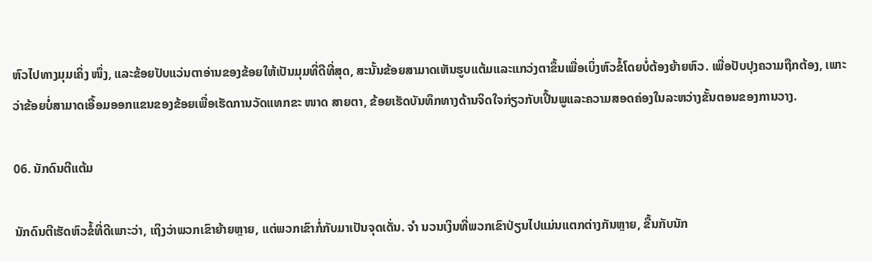ຫົວໄປທາງມຸມເຄິ່ງ ໜຶ່ງ, ແລະຂ້ອຍປັບແວ່ນຕາອ່ານຂອງຂ້ອຍໃຫ້ເປັນມຸມທີ່ດີທີ່ສຸດ, ສະນັ້ນຂ້ອຍສາມາດເຫັນຮູບແຕ້ມແລະແກວ່ງຕາຂຶ້ນເພື່ອເບິ່ງຫົວຂໍ້ໂດຍບໍ່ຕ້ອງຍ້າຍຫົວ. ເພື່ອປັບປຸງຄວາມຖືກຕ້ອງ, ເພາະວ່າຂ້ອຍບໍ່ສາມາດເອື້ອມອອກແຂນຂອງຂ້ອຍເພື່ອເຮັດການວັດແທກຂະ ໜາດ ສາຍຕາ, ຂ້ອຍເຮັດບັນທຶກທາງດ້ານຈິດໃຈກ່ຽວກັບເປີ້ນພູແລະຄວາມສອດຄ່ອງໃນລະຫວ່າງຂັ້ນຕອນຂອງການວາງ.

06. ນັກດົນຕີແຕ້ມ

ນັກດົນຕີເຮັດຫົວຂໍ້ທີ່ດີເພາະວ່າ, ເຖິງວ່າພວກເຂົາຍ້າຍຫຼາຍ, ແຕ່ພວກເຂົາກໍ່ກັບມາເປັນຈຸດເດັ່ນ. ຈຳ ນວນເງິນທີ່ພວກເຂົາປ່ຽນໄປແມ່ນແຕກຕ່າງກັນຫຼາຍ, ຂື້ນກັບນັກ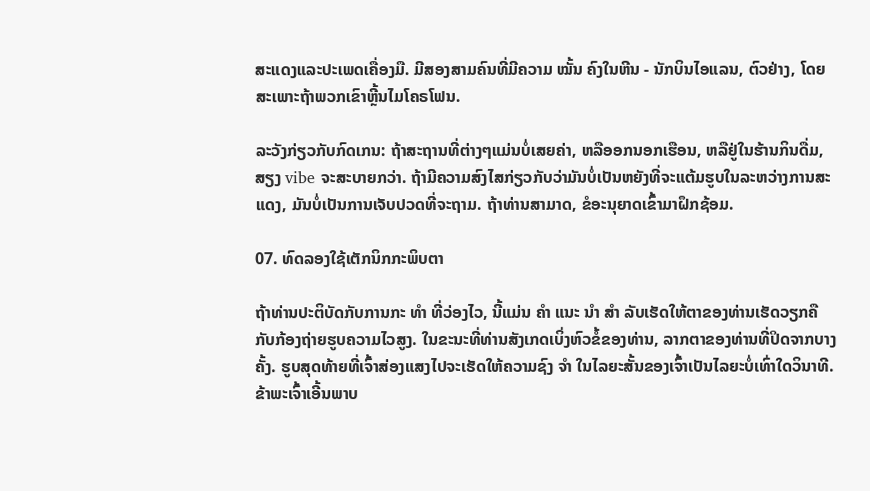ສະແດງແລະປະເພດເຄື່ອງມື. ມີສອງສາມຄົນທີ່ມີຄວາມ ໝັ້ນ ຄົງໃນຫີນ - ນັກບິນໄອແລນ, ຕົວຢ່າງ, ໂດຍສະເພາະຖ້າພວກເຂົາຫຼີ້ນໄມໂຄຣໂຟນ.

ລະວັງກ່ຽວກັບກົດເກນ: ຖ້າສະຖານທີ່ຕ່າງໆແມ່ນບໍ່ເສຍຄ່າ, ຫລືອອກນອກເຮືອນ, ຫລືຢູ່ໃນຮ້ານກິນດື່ມ, ສຽງ vibe ຈະສະບາຍກວ່າ. ຖ້າມີຄວາມສົງໄສກ່ຽວກັບວ່າມັນບໍ່ເປັນຫຍັງທີ່ຈະແຕ້ມຮູບໃນລະຫວ່າງການສະແດງ, ມັນບໍ່ເປັນການເຈັບປວດທີ່ຈະຖາມ. ຖ້າທ່ານສາມາດ, ຂໍອະນຸຍາດເຂົ້າມາຝຶກຊ້ອມ.

07. ທົດລອງໃຊ້ເຕັກນິກກະພິບຕາ

ຖ້າທ່ານປະຕິບັດກັບການກະ ທຳ ທີ່ວ່ອງໄວ, ນີ້ແມ່ນ ຄຳ ແນະ ນຳ ສຳ ລັບເຮັດໃຫ້ຕາຂອງທ່ານເຮັດວຽກຄືກັບກ້ອງຖ່າຍຮູບຄວາມໄວສູງ. ໃນຂະນະທີ່ທ່ານສັງເກດເບິ່ງຫົວຂໍ້ຂອງທ່ານ, ລາກຕາຂອງທ່ານທີ່ປິດຈາກບາງຄັ້ງ. ຮູບສຸດທ້າຍທີ່ເຈົ້າສ່ອງແສງໄປຈະເຮັດໃຫ້ຄວາມຊົງ ຈຳ ໃນໄລຍະສັ້ນຂອງເຈົ້າເປັນໄລຍະບໍ່ເທົ່າໃດວິນາທີ. ຂ້າພະເຈົ້າເອີ້ນພາບ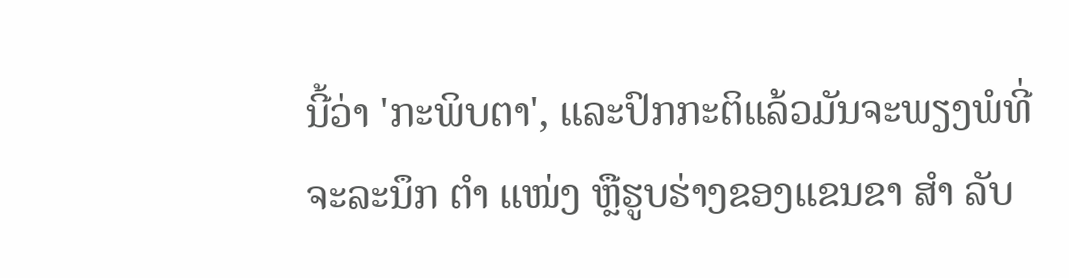ນີ້ວ່າ 'ກະພິບຕາ', ແລະປົກກະຕິແລ້ວມັນຈະພຽງພໍທີ່ຈະລະນຶກ ຕຳ ແໜ່ງ ຫຼືຮູບຮ່າງຂອງແຂນຂາ ສຳ ລັບ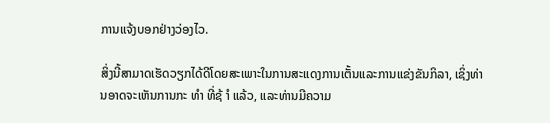ການແຈ້ງບອກຢ່າງວ່ອງໄວ.

ສິ່ງນີ້ສາມາດເຮັດວຽກໄດ້ດີໂດຍສະເພາະໃນການສະແດງການເຕັ້ນແລະການແຂ່ງຂັນກິລາ, ເຊິ່ງທ່ານອາດຈະເຫັນການກະ ທຳ ທີ່ຊ້ ຳ ແລ້ວ, ແລະທ່ານມີຄວາມ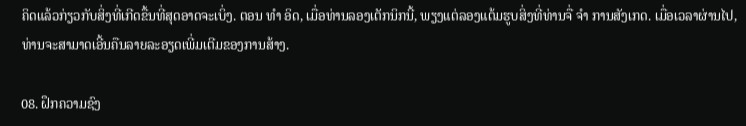ຄິດແລ້ວກ່ຽວກັບສິ່ງທີ່ເກີດຂື້ນທີ່ສຸດອາດຈະເບິ່ງ. ຕອນ ທຳ ອິດ, ເມື່ອທ່ານລອງເຕັກນິກນີ້, ພຽງແຕ່ລອງແຕ້ມຮູບສິ່ງທີ່ທ່ານຈື່ ຈຳ ການສັງເກດ. ເມື່ອເວລາຜ່ານໄປ, ທ່ານຈະສາມາດເອີ້ນຄືນລາຍລະອຽດເພີ່ມເຕີມຂອງການສ້າງ.

08. ຝຶກຄວາມຊົງ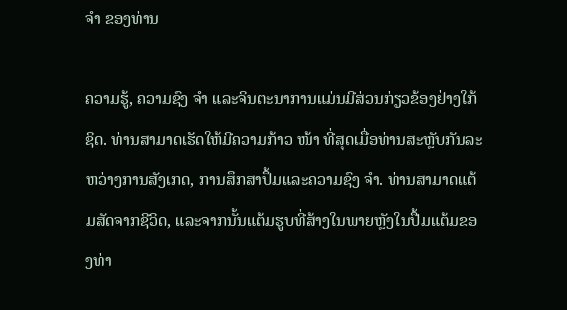ຈຳ ຂອງທ່ານ

ຄວາມຮູ້, ຄວາມຊົງ ຈຳ ແລະຈິນຕະນາການແມ່ນມີສ່ວນກ່ຽວຂ້ອງຢ່າງໃກ້ຊິດ. ທ່ານສາມາດເຮັດໃຫ້ມີຄວາມກ້າວ ໜ້າ ທີ່ສຸດເມື່ອທ່ານສະຫຼັບກັນລະຫວ່າງການສັງເກດ, ການສຶກສາປຶ້ມແລະຄວາມຊົງ ຈຳ. ທ່ານສາມາດແຕ້ມສັດຈາກຊີວິດ, ແລະຈາກນັ້ນແຕ້ມຮູບທີ່ສ້າງໃນພາຍຫຼັງໃນປື້ມແຕ້ມຂອງທ່າ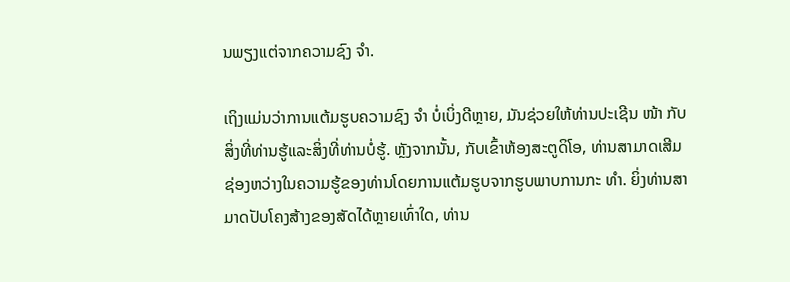ນພຽງແຕ່ຈາກຄວາມຊົງ ຈຳ.

ເຖິງແມ່ນວ່າການແຕ້ມຮູບຄວາມຊົງ ຈຳ ບໍ່ເບິ່ງດີຫຼາຍ, ມັນຊ່ວຍໃຫ້ທ່ານປະເຊີນ ໜ້າ ກັບສິ່ງທີ່ທ່ານຮູ້ແລະສິ່ງທີ່ທ່ານບໍ່ຮູ້. ຫຼັງຈາກນັ້ນ, ກັບເຂົ້າຫ້ອງສະຕູດິໂອ, ທ່ານສາມາດເສີມຊ່ອງຫວ່າງໃນຄວາມຮູ້ຂອງທ່ານໂດຍການແຕ້ມຮູບຈາກຮູບພາບການກະ ທຳ. ຍິ່ງທ່ານສາມາດປັບໂຄງສ້າງຂອງສັດໄດ້ຫຼາຍເທົ່າໃດ, ທ່ານ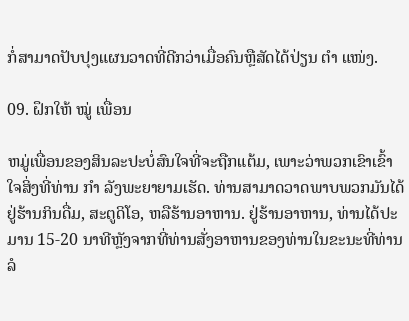ກໍ່ສາມາດປັບປຸງແຜນວາດທີ່ດີກວ່າເມື່ອຄົນຫຼືສັດໄດ້ປ່ຽນ ຕຳ ແໜ່ງ.

09. ຝຶກໃຫ້ ໝູ່ ເພື່ອນ

ຫມູ່ເພື່ອນຂອງສິນລະປະບໍ່ສົນໃຈທີ່ຈະຖືກແຕ້ມ, ເພາະວ່າພວກເຂົາເຂົ້າໃຈສິ່ງທີ່ທ່ານ ກຳ ລັງພະຍາຍາມເຮັດ. ທ່ານສາມາດວາດພາບພວກມັນໄດ້ຢູ່ຮ້ານກິນດື່ມ, ສະຕູດິໂອ, ຫລືຮ້ານອາຫານ. ຢູ່ຮ້ານອາຫານ, ທ່ານໄດ້ປະມານ 15-20 ນາທີຫຼັງຈາກທີ່ທ່ານສັ່ງອາຫານຂອງທ່ານໃນຂະນະທີ່ທ່ານລໍ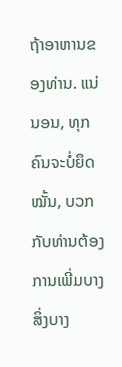ຖ້າອາຫານຂອງທ່ານ. ແນ່ນອນ, ທຸກຄົນຈະບໍ່ຍຶດ ໝັ້ນ, ບວກກັບທ່ານຕ້ອງການເພີ່ມບາງສິ່ງບາງ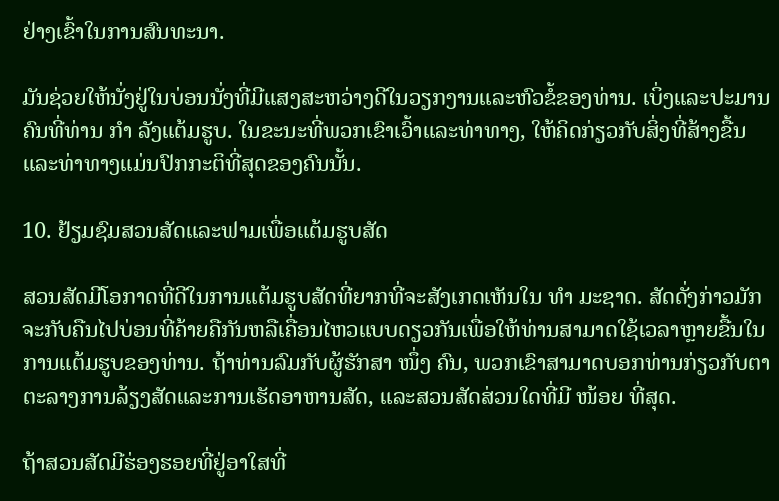ຢ່າງເຂົ້າໃນການສົນທະນາ.

ມັນຊ່ວຍໃຫ້ນັ່ງຢູ່ໃນບ່ອນນັ່ງທີ່ມີແສງສະຫວ່າງດີໃນວຽກງານແລະຫົວຂໍ້ຂອງທ່ານ. ເບິ່ງແລະປະມານຄົນທີ່ທ່ານ ກຳ ລັງແຕ້ມຮູບ. ໃນຂະນະທີ່ພວກເຂົາເວົ້າແລະທ່າທາງ, ໃຫ້ຄິດກ່ຽວກັບສິ່ງທີ່ສ້າງຂື້ນແລະທ່າທາງແມ່ນປົກກະຕິທີ່ສຸດຂອງຄົນນັ້ນ.

10. ຢ້ຽມຊົມສວນສັດແລະຟາມເພື່ອແຕ້ມຮູບສັດ

ສວນສັດມີໂອກາດທີ່ດີໃນການແຕ້ມຮູບສັດທີ່ຍາກທີ່ຈະສັງເກດເຫັນໃນ ທຳ ມະຊາດ. ສັດດັ່ງກ່າວມັກຈະກັບຄືນໄປບ່ອນທີ່ຄ້າຍຄືກັນຫລືເຄື່ອນໄຫວແບບດຽວກັນເພື່ອໃຫ້ທ່ານສາມາດໃຊ້ເວລາຫຼາຍຂື້ນໃນການແຕ້ມຮູບຂອງທ່ານ. ຖ້າທ່ານລົມກັບຜູ້ຮັກສາ ໜຶ່ງ ຄົນ, ພວກເຂົາສາມາດບອກທ່ານກ່ຽວກັບຕາຕະລາງການລ້ຽງສັດແລະການເຮັດອາຫານສັດ, ແລະສວນສັດສ່ວນໃດທີ່ມີ ໜ້ອຍ ທີ່ສຸດ.

ຖ້າສວນສັດມີຮ່ອງຮອຍທີ່ຢູ່ອາໃສທີ່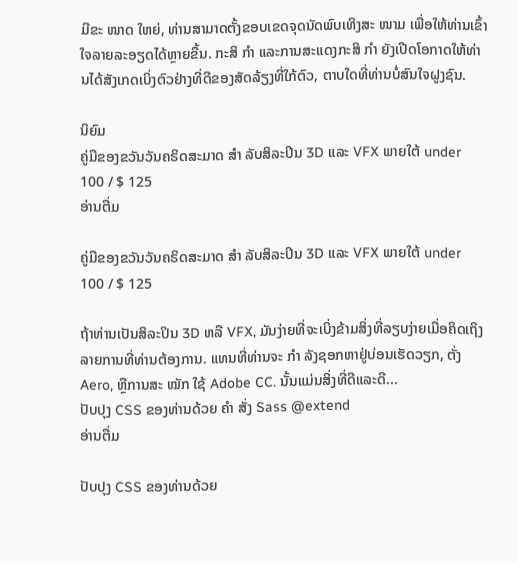ມີຂະ ໜາດ ໃຫຍ່, ທ່ານສາມາດຕັ້ງຂອບເຂດຈຸດນັດພົບເທິງສະ ໜາມ ເພື່ອໃຫ້ທ່ານເຂົ້າໃຈລາຍລະອຽດໄດ້ຫຼາຍຂື້ນ. ກະສິ ກຳ ແລະການສະແດງກະສິ ກຳ ຍັງເປີດໂອກາດໃຫ້ທ່ານໄດ້ສັງເກດເບິ່ງຕົວຢ່າງທີ່ດີຂອງສັດລ້ຽງທີ່ໃກ້ຕົວ, ຕາບໃດທີ່ທ່ານບໍ່ສົນໃຈຝູງຊົນ.

ນິຍົມ
ຄູ່ມືຂອງຂວັນວັນຄຣິດສະມາດ ສຳ ລັບສິລະປິນ 3D ແລະ VFX ພາຍໃຕ້ under 100 / $ 125
ອ່ານຕື່ມ

ຄູ່ມືຂອງຂວັນວັນຄຣິດສະມາດ ສຳ ລັບສິລະປິນ 3D ແລະ VFX ພາຍໃຕ້ under 100 / $ 125

ຖ້າທ່ານເປັນສິລະປິນ 3D ຫລື VFX, ມັນງ່າຍທີ່ຈະເບິ່ງຂ້າມສິ່ງທີ່ລຽບງ່າຍເມື່ອຄິດເຖິງລາຍການທີ່ທ່ານຕ້ອງການ. ແທນທີ່ທ່ານຈະ ກຳ ລັງຊອກຫາຢູ່ບ່ອນເຮັດວຽກ, ຕັ່ງ Aero, ຫຼືການສະ ໝັກ ໃຊ້ Adobe CC. ນັ້ນແມ່ນສິ່ງທີ່ດີແລະດີ...
ປັບປຸງ CSS ຂອງທ່ານດ້ວຍ ຄຳ ສັ່ງ Sass @extend
ອ່ານຕື່ມ

ປັບປຸງ CSS ຂອງທ່ານດ້ວຍ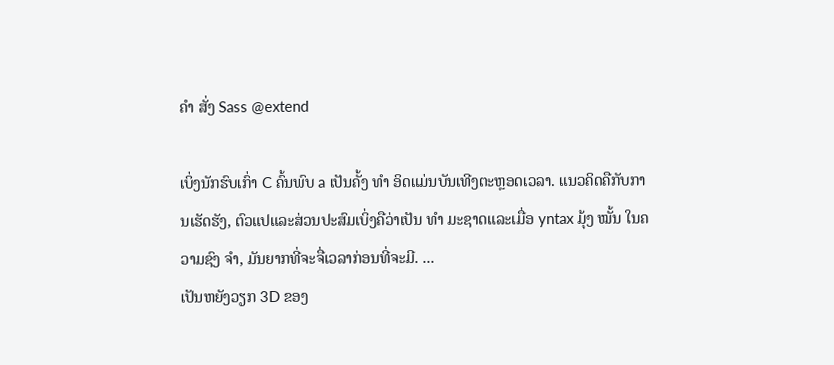ຄຳ ສັ່ງ Sass @extend

ເບິ່ງນັກຮົບເກົ່າ C ຄົ້ນພົບ a ເປັນຄັ້ງ ທຳ ອິດແມ່ນບັນເທີງຕະຫຼອດເວລາ. ແນວຄິດຄືກັບການເຮັດຮັງ, ຕົວແປແລະສ່ວນປະສົມເບິ່ງຄືວ່າເປັນ ທຳ ມະຊາດແລະເມື່ອ yntax ມຸ້ງ ໝັ້ນ ໃນຄວາມຊົງ ຈຳ, ມັນຍາກທີ່ຈະຈື່ເວລາກ່ອນທີ່ຈະມີ. ...
ເປັນຫຍັງວຽກ 3D ຂອງ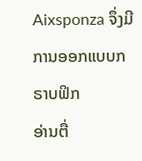Aixsponza ຈຶ່ງມີການອອກແບບກຣາບຟິກ
ອ່ານຕື່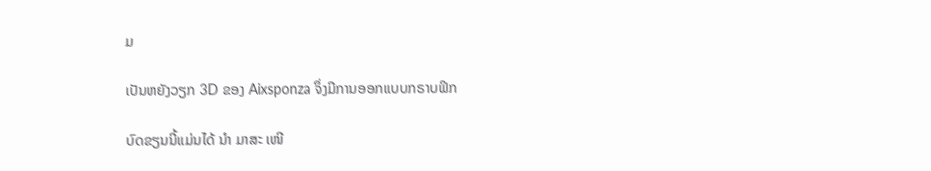ມ

ເປັນຫຍັງວຽກ 3D ຂອງ Aixsponza ຈຶ່ງມີການອອກແບບກຣາບຟິກ

ບົດຂຽນນີ້ແມ່ນໄດ້ ນຳ ມາສະ ເໜີ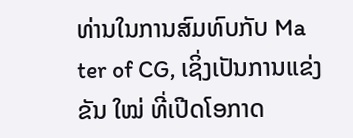ທ່ານໃນການສົມທົບກັບ Ma ter of CG, ເຊິ່ງເປັນການແຂ່ງຂັນ ໃໝ່ ທີ່ເປີດໂອກາດ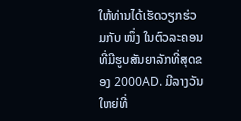ໃຫ້ທ່ານໄດ້ເຮັດວຽກຮ່ວມກັບ ໜຶ່ງ ໃນຕົວລະຄອນທີ່ມີຮູບສັນຍາລັກທີ່ສຸດຂອງ 2000AD. ມີລາງວັນໃຫຍ່ທີ່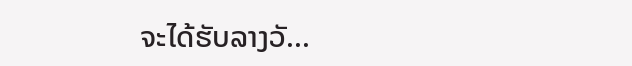ຈະໄດ້ຮັບລາງວັ...